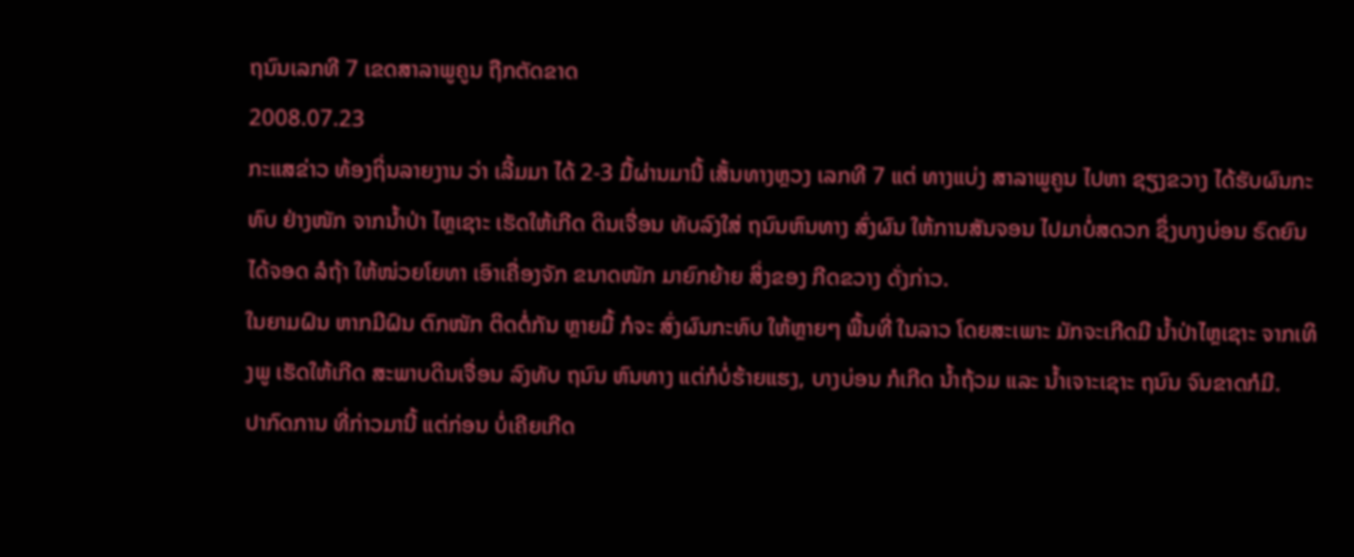ຖນົນເລກທີ 7 ເຂດສາລາພູຄູນ ຖືກຕັດຂາດ
2008.07.23
ກະແສຂ່າວ ທ້ອງຖິ່ນລາຍງານ ວ່າ ເລີ້ມມາ ໄດ້ 2-3 ມື້ຜ່ານມານີ້ ເສັ້ນທາງຫຼວງ ເລກທີ 7 ແຕ່ ທາງແບ່ງ ສາລາພູຄູນ ໄປຫາ ຊຽງຂວາງ ໄດ້ຮັບຜົນກະທົບ ຢ່າງໜັກ ຈາກນ້ຳປ່າ ໄຫຼເຊາະ ເຮັດໃຫ້ເກີດ ດິນເຈື່ອນ ທັບລົງໃສ່ ຖນົນຫົນທາງ ສົ່ງຜົນ ໃຫ້ການສັນຈອນ ໄປມາບໍ່ສດວກ ຊຶ່ງບາງບ່ອນ ຣົດຍົນໄດ້ຈອດ ລໍຖ້າ ໃຫ້ໜ່ວຍໂຍທາ ເອົາເຄື່ອງຈັກ ຂນາດໜັກ ມາຍົກຍ້າຍ ສິ່ງຂອງ ກີດຂວາງ ດັ່ງກ່າວ.
ໃນຍາມຝົນ ຫາກມີຝົນ ຕົກໜັກ ຕິດຕໍ່ກັນ ຫຼາຍມື້ ກໍຈະ ສົ່ງຜົນກະທົບ ໃຫ້ຫຼາຍໆ ພື້ນທີ່ ໃນລາວ ໂດຍສະເພາະ ມັກຈະເກີດມີ ນ້ຳປ່າໄຫຼເຊາະ ຈາກເທິງພູ ເຮັດໃຫ້ເກີດ ສະພາບດິນເຈື່ອນ ລົງທັບ ຖນົນ ຫົນທາງ ແຕ່ກໍບໍ່ຮ້າຍແຮງ, ບາງບ່ອນ ກໍເກີດ ນ້ຳຖ້ວມ ແລະ ນ້ຳເຈາະເຊາະ ຖນົນ ຈົນຂາດກໍມີ.
ປາກົດການ ທີ່ກ່າວມານີ້ ແຕ່ກ່ອນ ບໍ່ເຄີຍເກີດ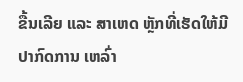ຂື້ນເລີຍ ແລະ ສາເຫດ ຫຼັກທີ່ເຮັດໃຫ້ມີ ປາກົດການ ເຫລົ່າ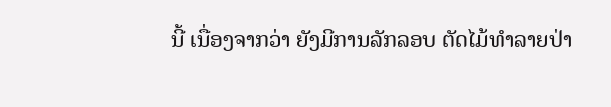ນີ້ ເນື່ອງຈາກວ່າ ຍັງມີການລັກລອບ ຕັດໄມ້ທໍາລາຍປ່າ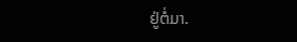ຢູ່ຕໍ່ມາ.